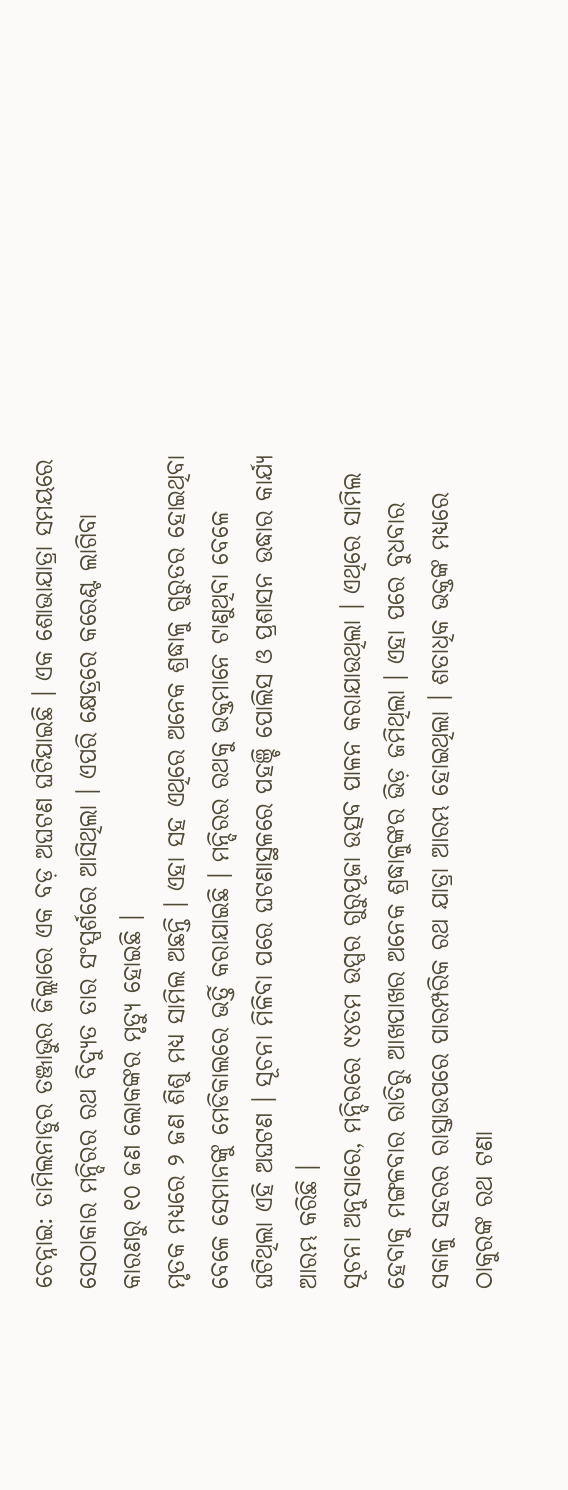ଚେନ୍ନାଇ: ତାମିଲନାଡୁର ତଞ୍ଜାଭୁର ଜିଲ୍ଲାରେ ଏକ ବଡ଼ ଅଘଟଣ ଘଟିଯାଇଛି । ଏକ ଶୋଭାଯାତ୍ରା ସମୟରେ ସେଠାକାର ମନ୍ଦିରର ରଥ ବିଦ୍ୟୁତ ତାର ସଂସ୍ପର୍ଶରେ ଆସିଥିଲା । ଏପରି କ୍ଷେତ୍ରରେ କରେଣ୍ଟ ଲାଗିବା କାରଣରୁ ୧୦ ଜଣ ଲୋକଙ୍କର ମୃତ୍ୟୁ ହୋଇଛି ।
ମୃତକ ମଧ୍ୟରେ ୨ ଜଣ ଶିଶୁ ମଧ୍ୟ ସାମିଲ ଅଛନ୍ତି । ଏହା ସହ ଏଥିରେ ଅନେକ ଶ୍ରଦ୍ଧାଳୁ ଗୁରୁତର ହୋଇଥିବା ବେଳେ ସେମାନଙ୍କୁ ମେଡିକାଲରେ ଭର୍ତ୍ତି କରାଯାଇଛି । ମନ୍ଦିରର ରଥକୁ ଭକ୍ତମାନେ ଟାଣୁଥିବା ବେଳେ ଘଟିଥିଲା ଏହି ଅଘଟଣ । ସୂଚନା ମିଳିବା ପରେ ଘଟଣାସ୍ଥଳରେ ପହଞ୍ଚି ପୋଲିସ ଓ ପ୍ରଶାସନ ଉଦ୍ଧାର କାର୍ଯ୍ୟ ଆରମ୍ଭ କରିଛି ।
ସୂଚନା ଅନୁସାରେ, ମନ୍ଦିରରେ ୯୪ତମ ଉପ୍ପର ଗୁରୁପୂଜା ଉତ୍ସବ ପାଳନ କରାଯାଉଥିଲା । ଏଥିରେ ସାମିଲ ହେବାକୁ ମଙ୍ଗଳବାର ରାତିରୁ ଆଖପାଖର ଅନେକ ଶ୍ରଦ୍ଧାଳୁଙ୍କର ଭିଡ଼ ଜମିଥିଲା । ଏହା ପରେ ବୁଧବାର ସକାଳୁ ସହରର ରାସ୍ତାଉପରେ ପାରମ୍ପରିକ ରଥ ଯାତ୍ରା ଆରମ୍ଭ ହୋଇଥିଲା । ଶତାଧିକ ଭକ୍ତଙ୍କ ମଧ୍ୟରେ ଠାକୁରଙ୍କ ରଥ ଟଣା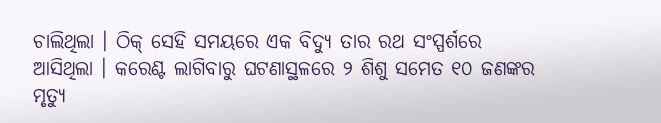ଚାଲିଥିଲା । ଠିକ୍ ସେହି ସମୟରେ ଏକ ବିଦ୍ୟୁ ତାର ରଥ ସଂସ୍ପର୍ଶରେ ଆସିଥିଲା । କରେଣ୍ଟ ଲାଗିବାରୁ ଘଟଣାସ୍ଥଳରେ ୨ ଶିଶୁ ସମେତ ୧୦ ଜଣଙ୍କର ମୃତ୍ୟୁ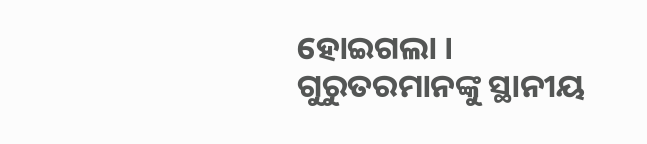ହୋଇଗଲା । ଗୁରୁତରମାନଙ୍କୁ ସ୍ଥାନୀୟ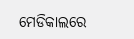ମେଡିକାଲରେ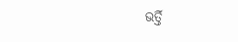ଭର୍ତ୍ତି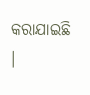କରାଯାଇଛି ।